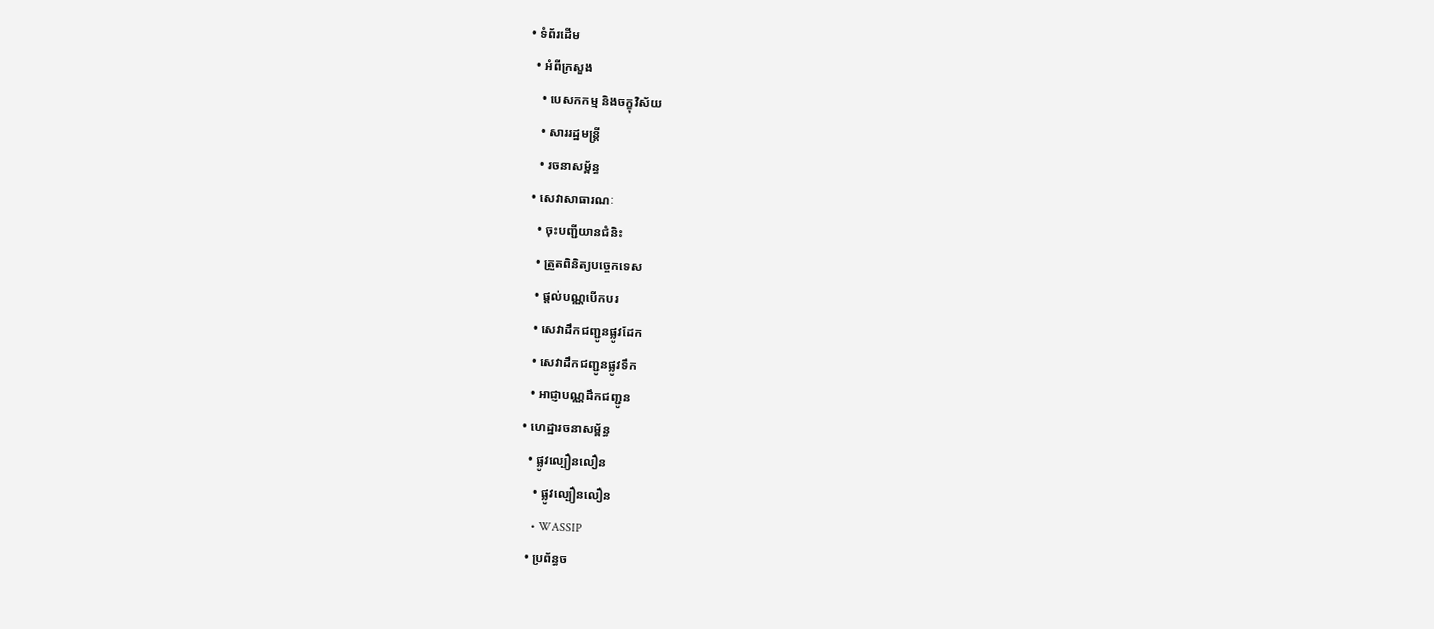• ទំព័រដើម
  • អំពីក្រសួង
    • បេសកកម្ម និងចក្ខុវិស័យ
    • សាររដ្ឋមន្ត្រី
    • រចនាសម្ព័ន្ធ
  • សេវាសាធារណៈ
    • ចុះបញ្ជីយានជំនិះ
    • ត្រួតពិនិត្យបច្ចេកទេស
    • ផ្តល់បណ្ណបើកបរ
    • សេវាដឹកជញ្ជូនផ្លូវដែក
    • សេវាដឹកជញ្ជូនផ្លូវទឹក
    • អាជ្ញាបណ្ណដឹកជញ្ជូន
  • ហេដ្ឋារចនាសម្ព័ន្ធ
    • ផ្លូវល្បឿនលឿន
      • ផ្លូវល្បឿនលឿន
      • WASSIP
    • ប្រព័ន្ធច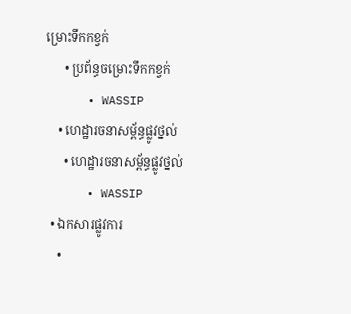ម្រោះទឹកកខ្វក់
      • ប្រព័ន្ធចម្រោះទឹកកខ្វក់
      • WASSIP
    • ហេដ្ឋារចនាសម្ព័ន្ធផ្លូវថ្នល់
      • ហេដ្ឋារចនាសម្ព័ន្ធផ្លូវថ្នល់
      • WASSIP
  • ឯកសារផ្លូវការ
    •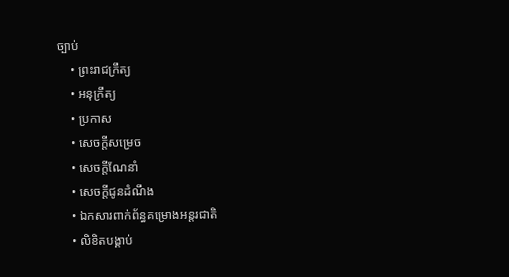ច្បាប់
    • ព្រះរាជក្រឹត្យ
    • អនុក្រឹត្យ
    • ប្រកាស
    • សេចក្តីសម្រេច
    • សេចក្តីណែនាំ
    • សេចក្តីជូនដំណឹង
    • ឯកសារពាក់ព័ន្ធគម្រោងអន្តរជាតិ
    • លិខិតបង្គាប់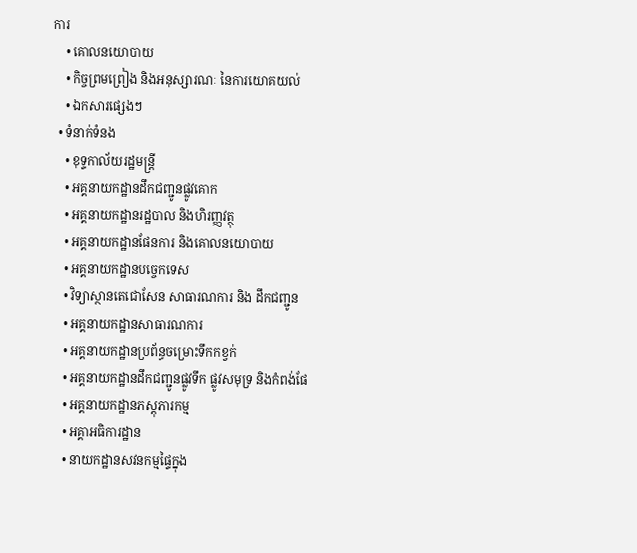ការ
    • គោលនយោបាយ
    • កិច្ចព្រមព្រៀង និងអនុស្សារណៈ នៃការយោគយល់
    • ឯកសារផ្សេងៗ
  • ទំនាក់ទំនង
    • ខុទ្ទកាល័យរដ្ឋមន្ដ្រី
    • អគ្គនាយកដ្ឋានដឹកជញ្ជូនផ្លូវគោក
    • អគ្គនាយកដ្ឋានរដ្ឋបាល និងហិរញ្ញវត្ថុ
    • អគ្គនាយកដ្ឋានផែនការ និងគោលនយោបាយ
    • អគ្គនាយកដ្ឋានបច្ចេកទេស
    • វិទ្យាស្ថានតេជោសែន សាធារណការ និង ដឹកជញ្ជូន
    • អគ្គនាយកដ្ឋានសាធារណការ
    • អគ្គនាយកដ្ឋានប្រព័ន្ធចម្រោះទឹកកខ្វក់
    • អគ្គនាយកដ្ឋានដឹកជញ្ជូនផ្លូវទឹក ផ្លូវសមុទ្រ និងកំពង់ផែ
    • អគ្គនាយកដ្ឋានភស្តុភារកម្ម
    • អគ្គាអធិការដ្ឋាន
    • នាយកដ្ឋានសវនកម្មផ្ទៃក្នុង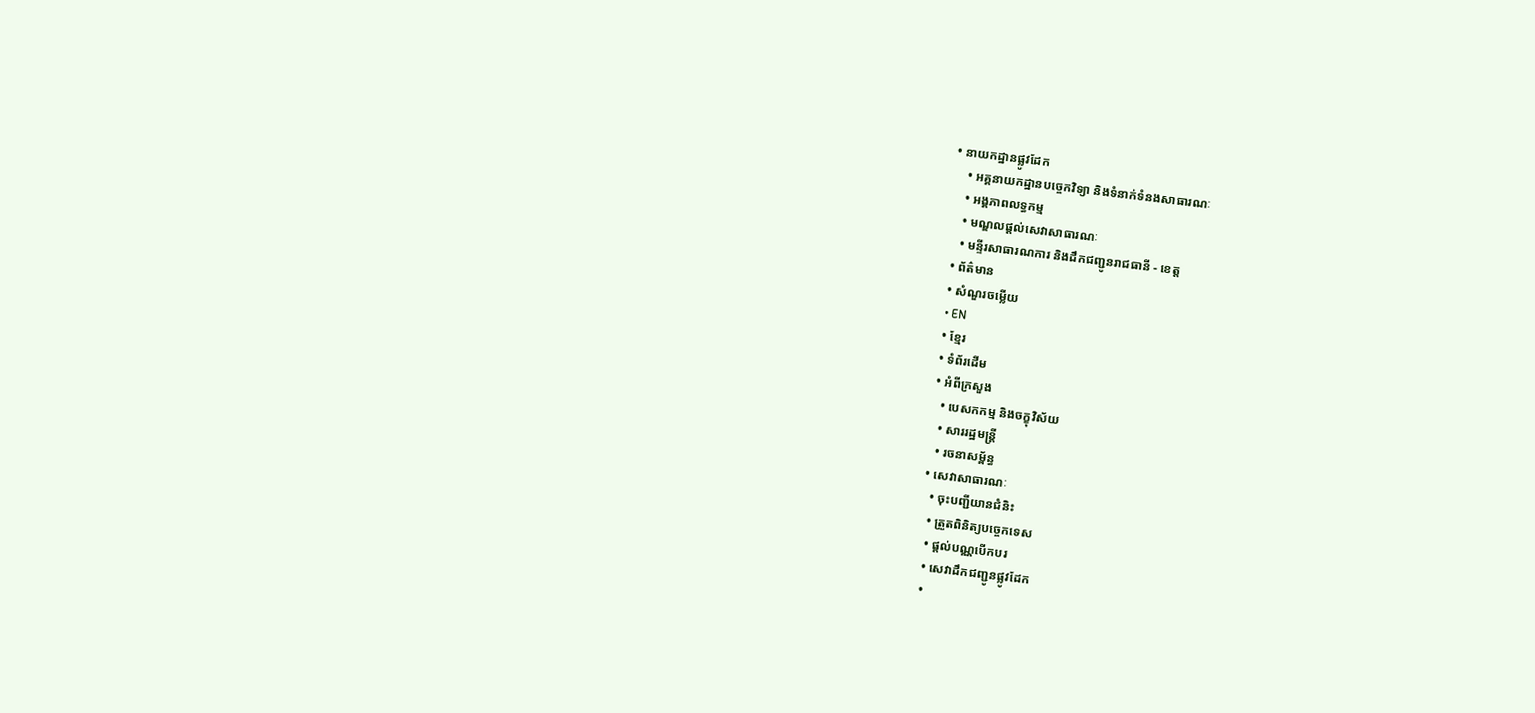• នាយកដ្ឋានផ្លូវដែក
    • អគ្គនាយកដ្ឋានបច្ចេកវិទ្យា និងទំនាក់ទំនងសាធារណៈ
    • អង្គភាពលទ្ធកម្ម
    • មណ្ឌលផ្ដល់សេវាសាធារណៈ
    • មន្ទីរសាធារណការ និងដឹកជញ្ជូនរាជធានី - ខេត្ត
  • ព័ត៌មាន
  • សំណួរចម្លើយ
  • EN
  • ខ្មែរ
  • ទំព័រដើម
  • អំពីក្រសួង
    • បេសកកម្ម និងចក្ខុវិស័យ
    • សាររដ្ឋមន្ត្រី
    • រចនាសម្ព័ន្ធ
  • សេវាសាធារណៈ
    • ចុះបញ្ជីយានជំនិះ
    • ត្រួតពិនិត្យបច្ចេកទេស
    • ផ្តល់បណ្ណបើកបរ
    • សេវាដឹកជញ្ជូនផ្លូវដែក
    •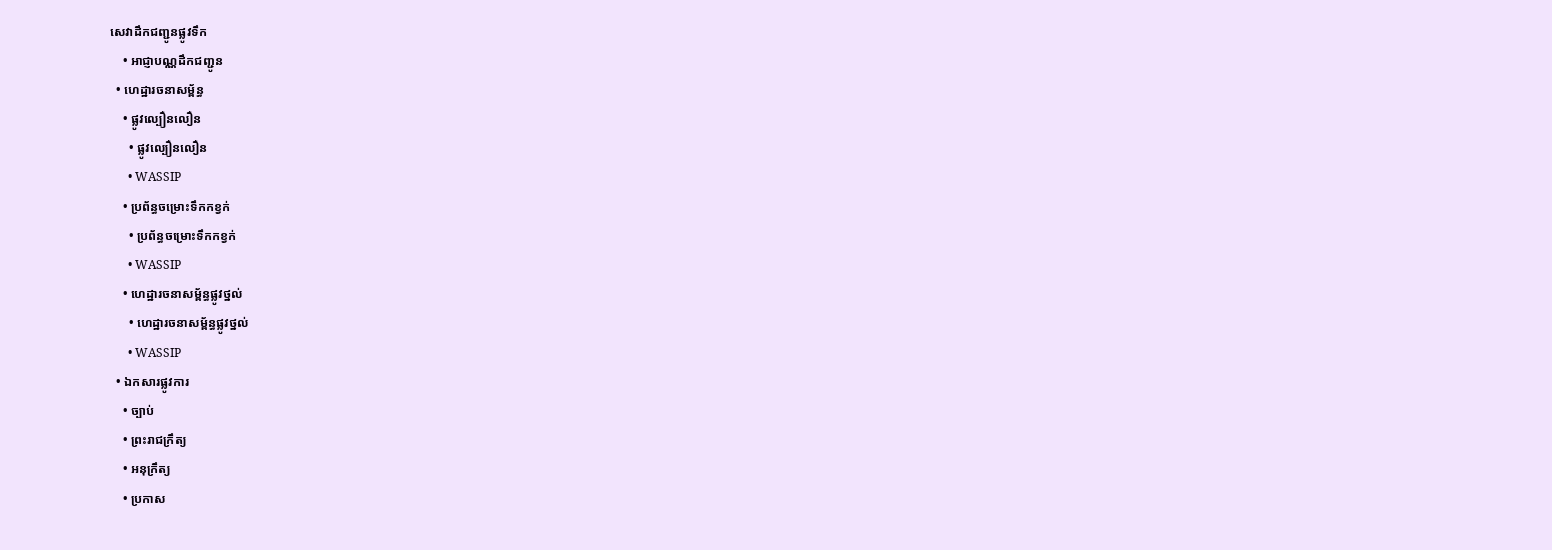សេវាដឹកជញ្ជូនផ្លូវទឹក
    • អាជ្ញាបណ្ណដឹកជញ្ជូន
  • ហេដ្ឋារចនាសម្ព័ន្ធ
    • ផ្លូវល្បឿនលឿន
      • ផ្លូវល្បឿនលឿន
      • WASSIP
    • ប្រព័ន្ធចម្រោះទឹកកខ្វក់
      • ប្រព័ន្ធចម្រោះទឹកកខ្វក់
      • WASSIP
    • ហេដ្ឋារចនាសម្ព័ន្ធផ្លូវថ្នល់
      • ហេដ្ឋារចនាសម្ព័ន្ធផ្លូវថ្នល់
      • WASSIP
  • ឯកសារផ្លូវការ
    • ច្បាប់
    • ព្រះរាជក្រឹត្យ
    • អនុក្រឹត្យ
    • ប្រកាស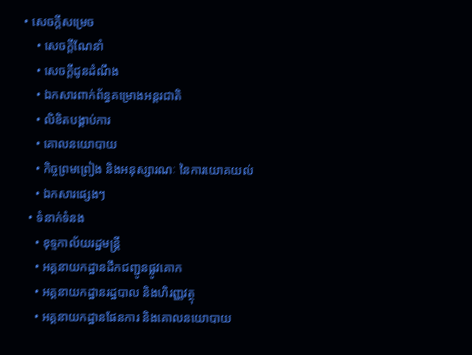• សេចក្តីសម្រេច
    • សេចក្តីណែនាំ
    • សេចក្តីជូនដំណឹង
    • ឯកសារពាក់ព័ន្ធគម្រោងអន្តរជាតិ
    • លិខិតបង្គាប់ការ
    • គោលនយោបាយ
    • កិច្ចព្រមព្រៀង និងអនុស្សារណៈ នៃការយោគយល់
    • ឯកសារផ្សេងៗ
  • ទំនាក់ទំនង
    • ខុទ្ទកាល័យរដ្ឋមន្ដ្រី
    • អគ្គនាយកដ្ឋានដឹកជញ្ជូនផ្លូវគោក
    • អគ្គនាយកដ្ឋានរដ្ឋបាល និងហិរញ្ញវត្ថុ
    • អគ្គនាយកដ្ឋានផែនការ និងគោលនយោបាយ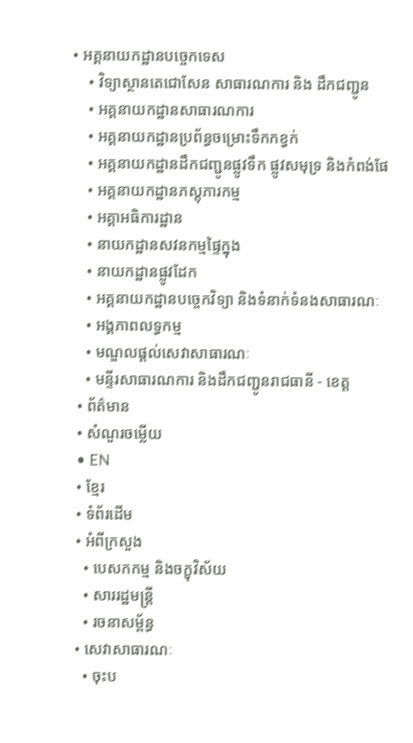• អគ្គនាយកដ្ឋានបច្ចេកទេស
    • វិទ្យាស្ថានតេជោសែន សាធារណការ និង ដឹកជញ្ជូន
    • អគ្គនាយកដ្ឋានសាធារណការ
    • អគ្គនាយកដ្ឋានប្រព័ន្ធចម្រោះទឹកកខ្វក់
    • អគ្គនាយកដ្ឋានដឹកជញ្ជូនផ្លូវទឹក ផ្លូវសមុទ្រ និងកំពង់ផែ
    • អគ្គនាយកដ្ឋានភស្តុភារកម្ម
    • អគ្គាអធិការដ្ឋាន
    • នាយកដ្ឋានសវនកម្មផ្ទៃក្នុង
    • នាយកដ្ឋានផ្លូវដែក
    • អគ្គនាយកដ្ឋានបច្ចេកវិទ្យា និងទំនាក់ទំនងសាធារណៈ
    • អង្គភាពលទ្ធកម្ម
    • មណ្ឌលផ្ដល់សេវាសាធារណៈ
    • មន្ទីរសាធារណការ និងដឹកជញ្ជូនរាជធានី - ខេត្ត
  • ព័ត៌មាន
  • សំណួរចម្លើយ
  • EN
  • ខ្មែរ
  • ទំព័រដើម
  • អំពីក្រសួង
    • បេសកកម្ម និងចក្ខុវិស័យ
    • សាររដ្ឋមន្ត្រី
    • រចនាសម្ព័ន្ធ
  • សេវាសាធារណៈ
    • ចុះប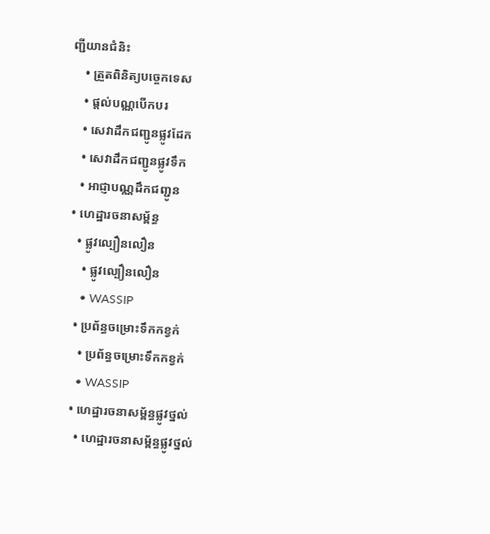ញ្ជីយានជំនិះ
    • ត្រួតពិនិត្យបច្ចេកទេស
    • ផ្តល់បណ្ណបើកបរ
    • សេវាដឹកជញ្ជូនផ្លូវដែក
    • សេវាដឹកជញ្ជូនផ្លូវទឹក
    • អាជ្ញាបណ្ណដឹកជញ្ជូន
  • ហេដ្ឋារចនាសម្ព័ន្ធ
    • ផ្លូវល្បឿនលឿន
      • ផ្លូវល្បឿនលឿន
      • WASSIP
    • ប្រព័ន្ធចម្រោះទឹកកខ្វក់
      • ប្រព័ន្ធចម្រោះទឹកកខ្វក់
      • WASSIP
    • ហេដ្ឋារចនាសម្ព័ន្ធផ្លូវថ្នល់
      • ហេដ្ឋារចនាសម្ព័ន្ធផ្លូវថ្នល់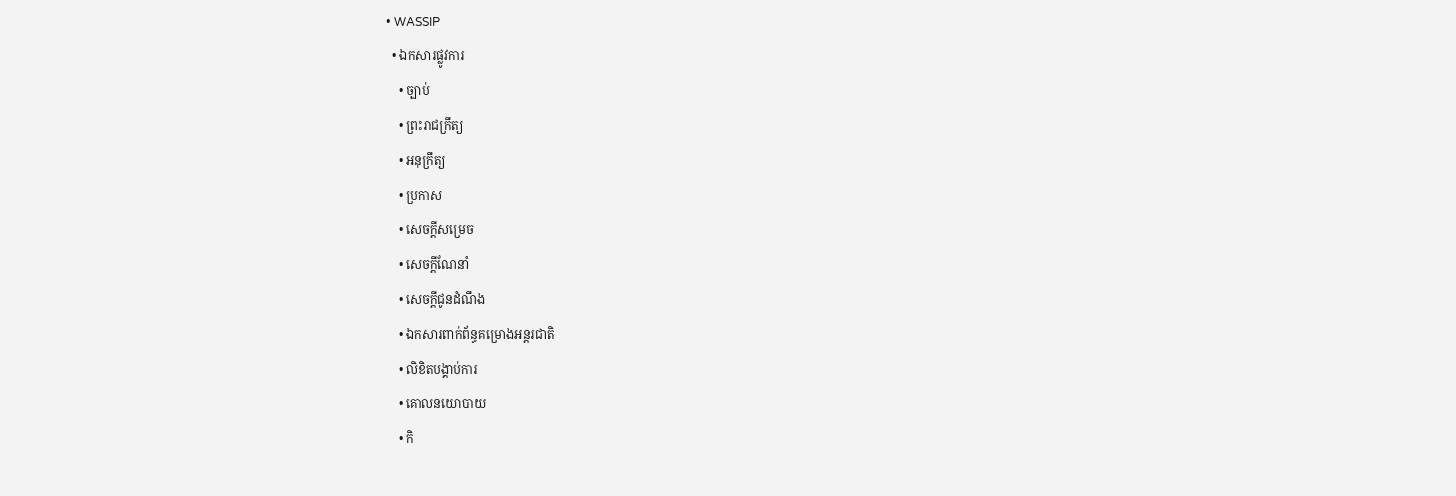• WASSIP
  • ឯកសារផ្លូវការ
    • ច្បាប់
    • ព្រះរាជក្រឹត្យ
    • អនុក្រឹត្យ
    • ប្រកាស
    • សេចក្តីសម្រេច
    • សេចក្តីណែនាំ
    • សេចក្តីជូនដំណឹង
    • ឯកសារពាក់ព័ន្ធគម្រោងអន្តរជាតិ
    • លិខិតបង្គាប់ការ
    • គោលនយោបាយ
    • កិ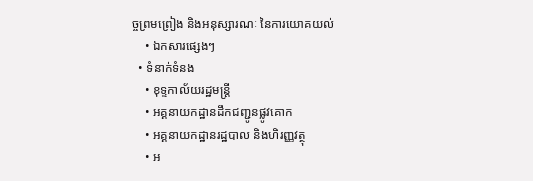ច្ចព្រមព្រៀង និងអនុស្សារណៈ នៃការយោគយល់
    • ឯកសារផ្សេងៗ
  • ទំនាក់ទំនង
    • ខុទ្ទកាល័យរដ្ឋមន្ដ្រី
    • អគ្គនាយកដ្ឋានដឹកជញ្ជូនផ្លូវគោក
    • អគ្គនាយកដ្ឋានរដ្ឋបាល និងហិរញ្ញវត្ថុ
    • អ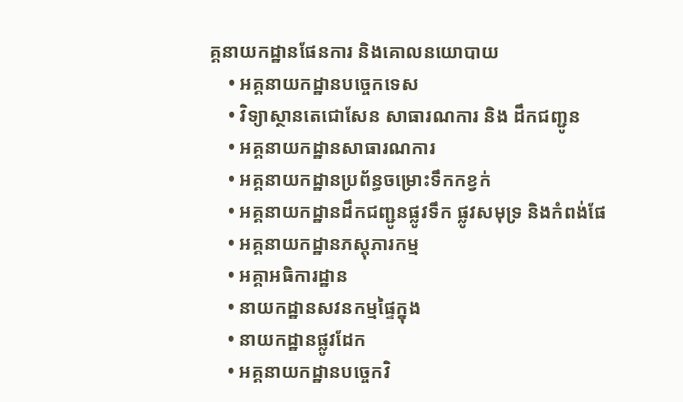គ្គនាយកដ្ឋានផែនការ និងគោលនយោបាយ
    • អគ្គនាយកដ្ឋានបច្ចេកទេស
    • វិទ្យាស្ថានតេជោសែន សាធារណការ និង ដឹកជញ្ជូន
    • អគ្គនាយកដ្ឋានសាធារណការ
    • អគ្គនាយកដ្ឋានប្រព័ន្ធចម្រោះទឹកកខ្វក់
    • អគ្គនាយកដ្ឋានដឹកជញ្ជូនផ្លូវទឹក ផ្លូវសមុទ្រ និងកំពង់ផែ
    • អគ្គនាយកដ្ឋានភស្តុភារកម្ម
    • អគ្គាអធិការដ្ឋាន
    • នាយកដ្ឋានសវនកម្មផ្ទៃក្នុង
    • នាយកដ្ឋានផ្លូវដែក
    • អគ្គនាយកដ្ឋានបច្ចេកវិ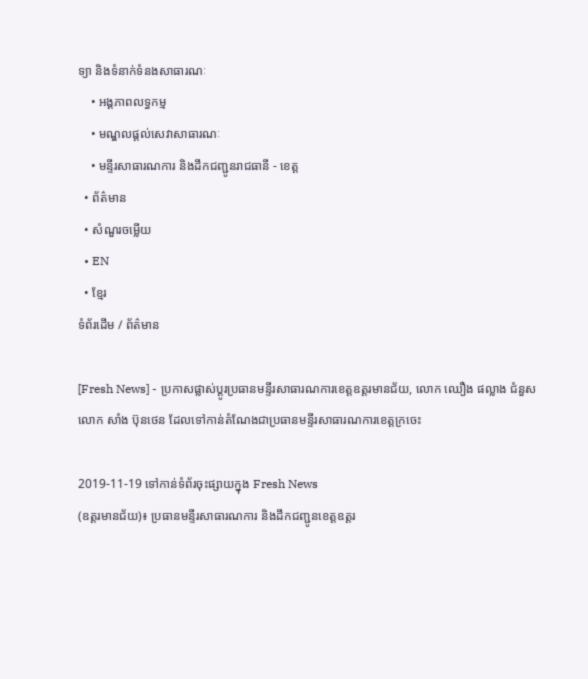ទ្យា និងទំនាក់ទំនងសាធារណៈ
    • អង្គភាពលទ្ធកម្ម
    • មណ្ឌលផ្ដល់សេវាសាធារណៈ
    • មន្ទីរសាធារណការ និងដឹកជញ្ជូនរាជធានី - ខេត្ត
  • ព័ត៌មាន
  • សំណួរចម្លើយ
  • EN
  • ខ្មែរ
ទំព័រដើម / ព័ត៌មាន

[Fresh News] - ប្រកាសផ្លាស់ប្តូរប្រធានមន្ទីរសាធារណការខេត្តឧត្តរមានជ័យ, លោក ឈឿង ផល្លាង ជំនួសលោក សាំង ប៊ុនថេន ដែលទៅកាន់តំណែងជាប្រធានមន្ទីរសាធារណការខេត្តក្រចេះ

2019-11-19 ទៅកាន់ទំព័រចុះផ្សាយក្នុង Fresh News
(ឧត្តរមានជ័យ)៖ ប្រធានមន្ទីរសាធារណការ និងដឹកជញ្ជូនខេត្តឧត្តរ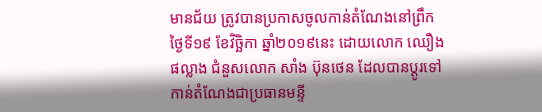មានជ័យ ត្រូវបានប្រកាសចូលកាន់តំណែងនៅព្រឹកថ្ងៃទី១៩ ខែវិច្ឆិកា ឆ្នាំ២០១៩នេះ ដោយលោក ឈឿង ផល្លាង ជំនួសលោក សាំង ប៊ុនថេន ដែលបានប្តូរទៅកាន់តំណែងជាប្រធានមន្ទី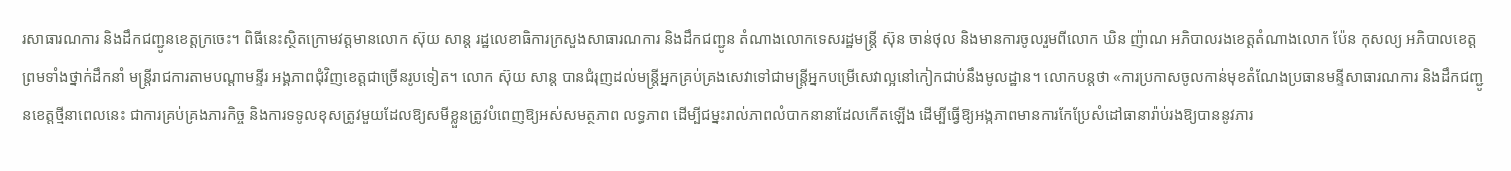រសាធារណការ និងដឹកជញ្ជូនខេត្តក្រចេះ។ ពិធីនេះស្ថិតក្រោមវត្តមានលោក ស៊ុយ សាន្ត រដ្ឋលេខាធិការក្រសួងសាធារណការ និងដឹកជញ្ជូន តំណាងលោកទេសរដ្ឋមន្ត្រី ស៊ុន ចាន់ថុល និងមានការចូលរួមពីលោក ឃិន ញ៉ាណ អភិបាលរងខេត្តតំណាងលោក ប៉ែន កុសល្យ អភិបាលខេត្ត ព្រមទាំងថ្នាក់ដឹកនាំ មន្ត្រីរាជការតាមបណ្តាមន្ទីរ អង្គភាពជុំវិញខេត្តជាច្រើនរូបទៀត។ លោក ស៊ុយ សាន្ត បានជំរុញដល់មន្ត្រីអ្នកគ្រប់គ្រងសេវាទៅជាមន្ត្រីអ្នកបម្រើសេវាល្អនៅកៀកជាប់នឹងមូលដ្ឋាន។ លោកបន្តថា «ការប្រកាសចូលកាន់មុខតំណែងប្រធានមន្ទីសាធារណការ និងដឹកជញ្ជូនខេត្តថ្មីនាពេលនេះ ជាការគ្រប់គ្រងភារកិច្ច និងការទទូលខុសត្រូវមួយដែលឱ្យសមីខ្លួនត្រូវបំពេញឱ្យអស់សមត្ថភាព លទ្ធភាព ដើម្បីជម្នះរាល់ភាពលំបាកនានាដែលកើតឡើង ដើម្បីធ្វើឱ្យអង្កភាពមានការកែប្រែសំដៅធានារ៉ាប់រងឱ្យបាននូវភារ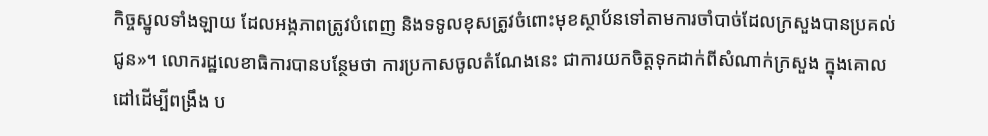កិច្ចស្នូលទាំងឡាយ ដែលអង្កភាពត្រូវបំពេញ និងទទូលខុសត្រូវចំពោះមុខស្ថាប័នទៅតាមការចាំបាច់ដែលក្រសួងបានប្រគល់ជូន»។ លោករដ្ឋលេខាធិការបានបន្ថែមថា ការប្រកាសចូលតំណែងនេះ ជាការយកចិត្តទុកដាក់ពីសំណាក់ក្រសួង ក្នុងគោលដៅដើម្បីពង្រឹង ប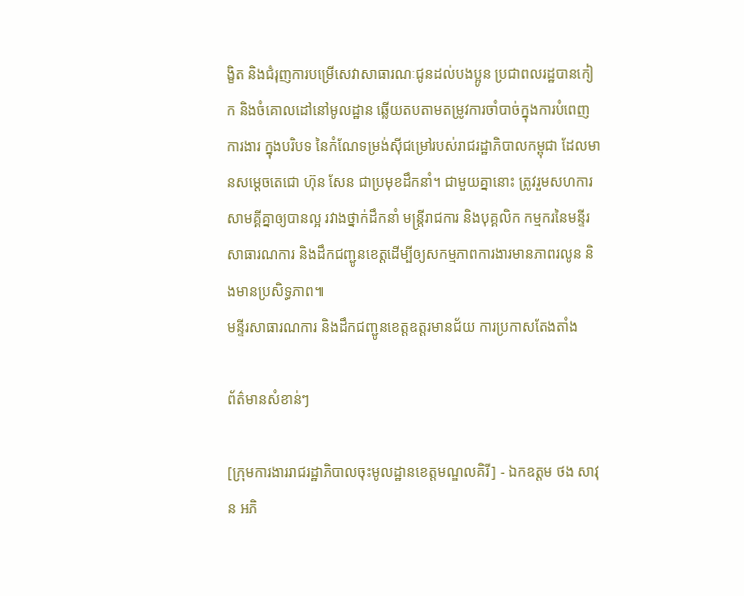ង្ខិត និងជំរុញការបម្រើសេវាសាធារណៈជូនដល់បងប្អូន ប្រជាពលរដ្ឋបានកៀក និងចំគោលដៅនៅមូលដ្ឋាន ឆ្លើយតបតាមតម្រូវការចាំបាច់ក្នុងការបំពេញការងារ ក្នុងបរិបទ នៃកំណែទម្រង់ស៊ីជម្រៅរបស់រាជរដ្ឋាភិបាលកម្ពុជា ដែលមានសម្តេចតេជោ ហ៊ុន សែន ជាប្រមុខដឹកនាំ។ ជាមួយគ្នានោះ ត្រូវរួមសហការ សាមគ្គីគ្នាឲ្យបានល្អ រវាងថ្នាក់ដឹកនាំ មន្ត្រីរាជការ និងបុគ្គលិក កម្មករនៃមន្ទីរសាធារណការ និងដឹកជញ្ជូនខេត្តដើម្បីឲ្យសកម្មភាពការងារមានភាពរលូន និងមានប្រសិទ្ធភាព៕
មន្ទីរសាធារណការ និងដឹកជញ្ជូនខេត្តឧត្តរមានជ័យ ការប្រកាសតែងតាំង

ព័ត៌មានសំខាន់ៗ

[ក្រុមការងាររាជរដ្ឋាភិបាលចុះមូលដ្ឋានខេត្តមណ្ឌលគិរី] - ឯកឧត្តម ថង សាវុន អភិ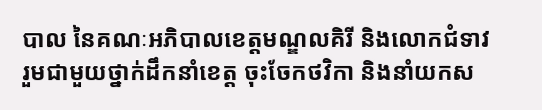បាល នៃគណៈអភិបាលខេត្តមណ្ឌលគិរី និងលោកជំទាវ រួមជាមួយថ្នាក់ដឹកនាំខេត្ត ចុះចែកថវិកា និងនាំយកស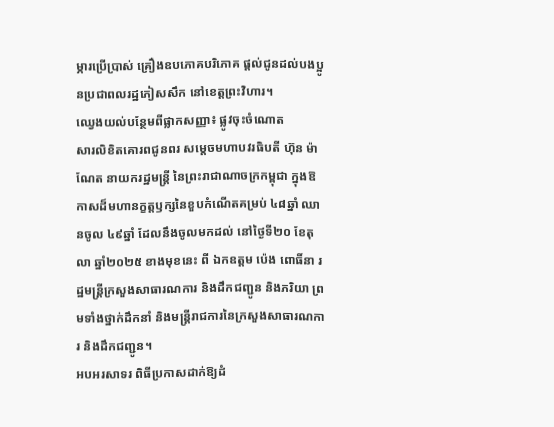ម្ភារប្រើប្រាស់ គ្រឿងឧបភោគបរិភោគ ផ្តល់ជូនដល់បងប្អូនប្រជាពលរដ្ឋភៀសសឹក នៅខេត្តព្រះវិហារ។
ឈ្វេងយល់បន្ថែមពីផ្លាកសញ្ញា៖ ផ្លូវចុះចំណោត
សារលិខិតគោរពជូនពរ សម្តេចមហាបវរធិបតី ហ៊ុន ម៉ាណែត នាយករដ្ឋមន្ត្រី នៃព្រះរាជាណាចក្រកម្ពុជា ក្នុងឱកាសដ៏មហានក្ខត្តឫក្សនៃខួបកំណើតគម្រប់ ៤៨ឆ្នាំ ឈានចូល ៤៩ឆ្នាំ ដែលនឹងចូលមកដល់ នៅថ្ងៃទី២០ ខែតុលា ឆ្នាំ២០២៥ ខាងមុខនេះ ពី ឯកឧត្តម ប៉េង ពោធិ៍នា រដ្ឋមន្ត្រីក្រសួងសាធារណការ និងដឹកជញ្ជូន និងភរិយា ព្រមទាំងថ្នាក់ដឹកនាំ និងមន្ត្រីរាជការនៃក្រសួងសាធារណការ និងដឹកជញ្ជូន។
អបអរសាទរ ពិធីប្រកាសដាក់ឱ្យដំ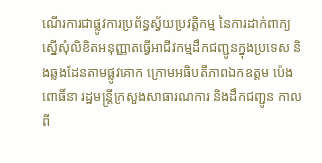ណើរការជាផ្លូវការប្រព័ន្ធស្វ័យប្រវត្តិកម្ម នៃការដាក់ពាក្យស្នើសុំលិខិតអនុញ្ញាតធ្វើអាជីវកម្មដឹកជញ្ជូនក្នុងប្រទេស និងឆ្លងដែនតាមផ្លូវគោក ក្រោមអធិបតីភាពឯកឧត្តម ប៉េង ពោធិ៍នា រដ្ឋមន្រ្តីក្រសួងសាធារណការ និងដឹកជញ្ជូន កាលពី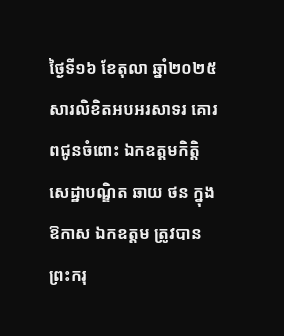ថ្ងៃទី១៦ ខែតុលា ឆ្នាំ២០២៥
សារលិខិតអបអរសាទរ គោរពជូនចំពោះ ឯកឧត្តមកិត្តិសេដ្ឋាបណ្ឌិត ឆាយ ថន ក្នុងឱកាស ឯកឧត្តម ត្រូវបាន ព្រះករុ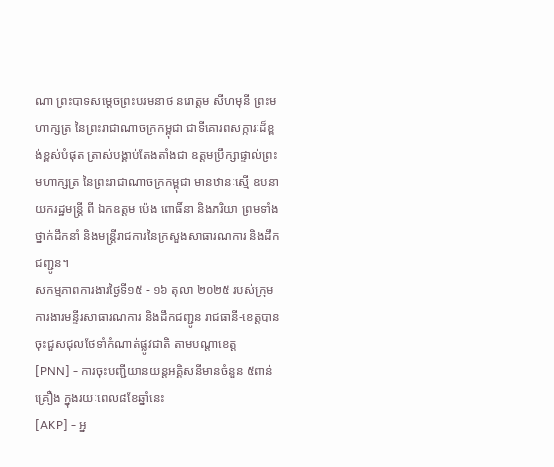ណា ព្រះបាទសម្តេចព្រះបរមនាថ នរោត្តម សីហមុនី ព្រះមហាក្សត្រ នៃព្រះរាជាណាចក្រកម្ពុជា ជាទីគោរពសក្ការៈដ៏ខ្ពង់ខ្ពស់បំផុត ត្រាស់បង្គាប់តែងតាំងជា ឧត្តមប្រឹក្សាផ្ទាល់ព្រះមហាក្សត្រ នៃព្រះរាជាណាចក្រកម្ពុជា មានឋានៈស្មើ ឧបនាយករដ្ឋមន្ត្រី ពី ឯកឧត្តម ប៉េង ពោធិ៍នា និងភរិយា ព្រមទាំងថ្នាក់ដឹកនាំ និងមន្ត្រីរាជការនៃក្រសួងសាធារណការ និងដឹកជញ្ជូន។
សកម្មភាពការងារថ្ងៃទី១៥ - ១៦ តុលា ២០២៥ របស់ក្រុមការងារមន្ទីរសាធារណការ និងដឹកជញ្ជូន រាជធានី-ខេត្តបានចុះជួសជុលថែទាំកំណាត់ផ្លូវជាតិ តាមបណ្ដាខេត្ត
[PNN] - ការចុះបញ្ជីយានយន្តអគ្គិសនីមានចំនួន ៥ពាន់គ្រឿង ក្នុងរយៈពេល៨ខែឆ្នាំនេះ
[AKP] - អ្ន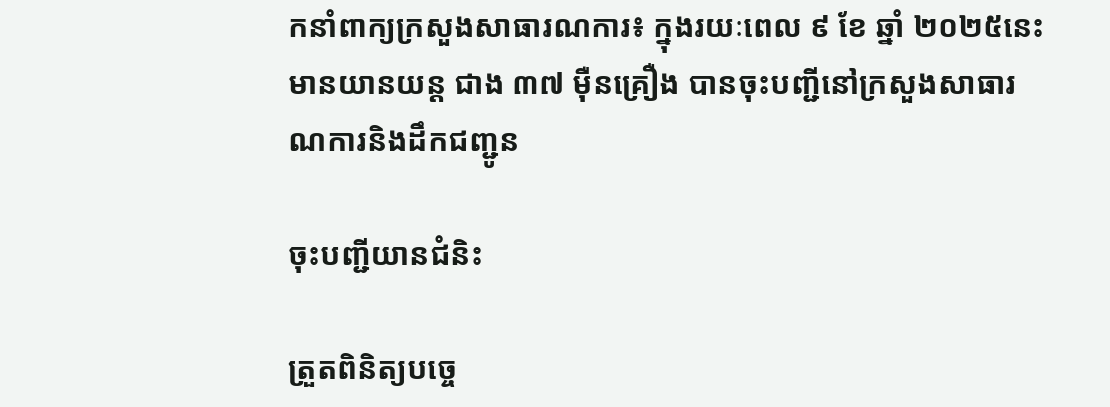កនាំពាក្យក្រសួងសាធារណការ៖ ក្នុងរយៈពេល ៩ ខែ ឆ្នាំ ២០២៥នេះ មានយានយន្ត ជាង ៣៧ ម៉ឺនគ្រឿង បានចុះបញ្ជីនៅក្រសួងសាធារណការនិងដឹកជញ្ជូន

ចុះបញ្ជីយានជំនិះ

ត្រួតពិនិត្យបច្ចេ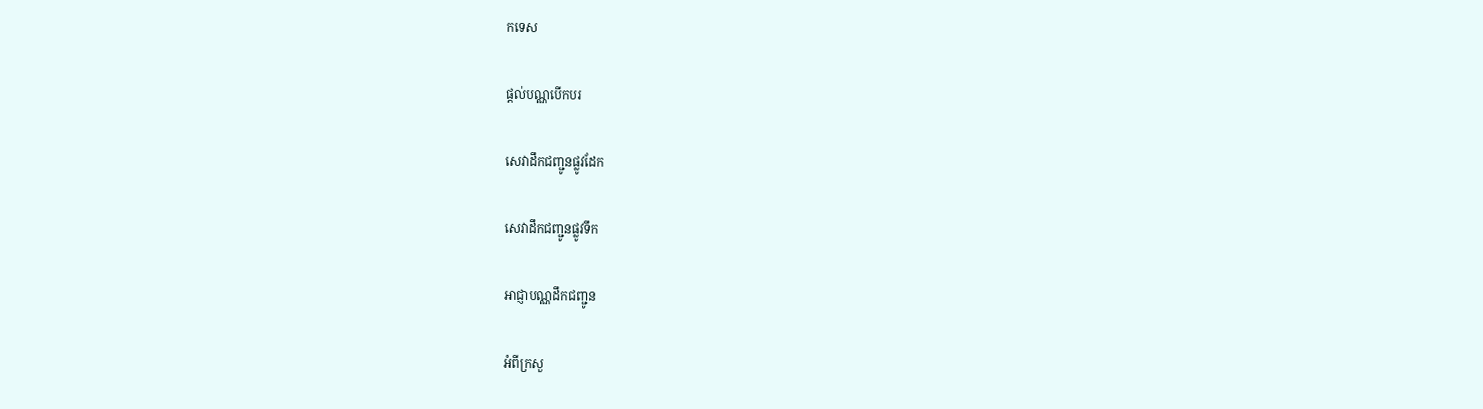កទេស

ផ្តល់បណ្ណបើកបរ

សេវាដឹកជញ្ជូនផ្លូវដែក

សេវាដឹកជញ្ជូនផ្លូវទឹក

អាជ្ញាបណ្ណដឹកជញ្ជូន

អំពីក្រសួ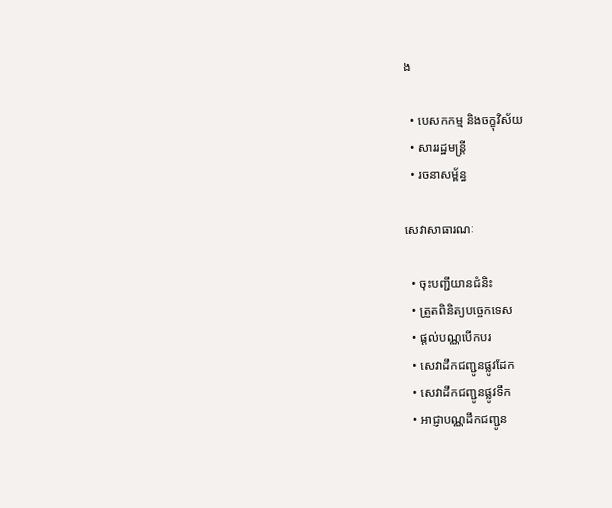ង

  • បេសកកម្ម និងចក្ខុវិស័យ
  • សាររដ្ឋមន្ត្រី
  • រចនាសម្ព័ន្ធ

សេវាសាធារណៈ

  • ចុះបញ្ជីយានជំនិះ
  • ត្រួតពិនិត្យបច្ចេកទេស
  • ផ្តល់បណ្ណបើកបរ
  • សេវាដឹកជញ្ជូនផ្លូវដែក
  • សេវាដឹកជញ្ជូនផ្លូវទឹក
  • អាជ្ញាបណ្ណដឹកជញ្ជូន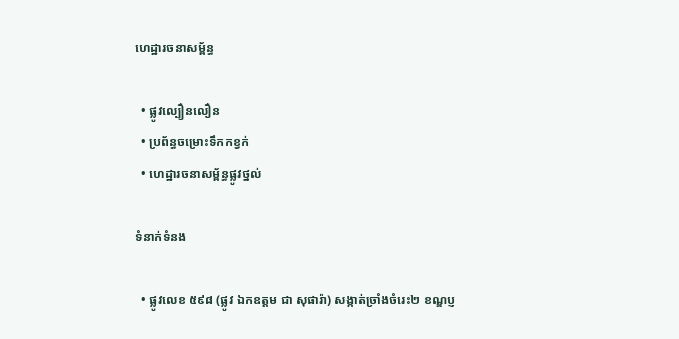ហេដ្ឋារចនាសម្ព័ន្ធ

  • ផ្លូវល្បឿនលឿន
  • ប្រព័ន្ធចម្រោះទឹកកខ្វក់
  • ហេដ្ឋារចនាសម្ព័ន្ធផ្លូវថ្នល់

ទំនាក់ទំនង

  • ផ្លូវលេខ ៥៩៨ (ផ្លូវ ឯកឧត្ដម ជា សុផារ៉ា) សង្កាត់ច្រាំងចំរេះ២ ខណ្ឌប្ញ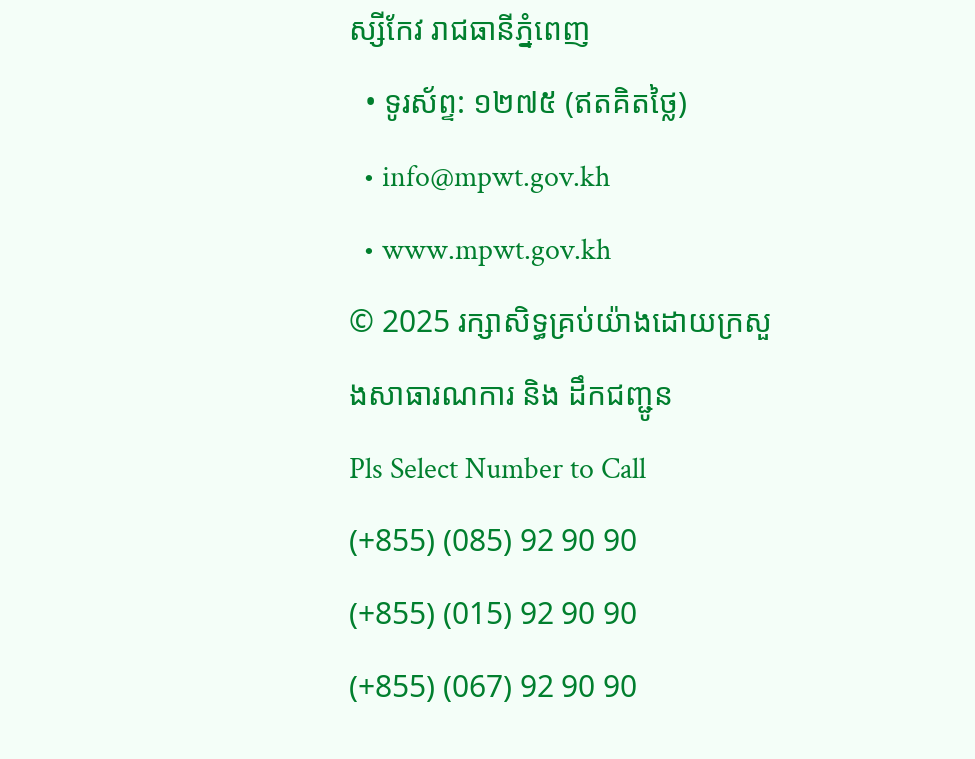ស្សីកែវ រាជធានីភ្នំពេញ
  • ទូរស័ព្ទ: ១២៧៥ (ឥតគិតថ្លៃ)
  • info@mpwt.gov.kh
  • www.mpwt.gov.kh
© 2025 រក្សាសិទ្ធគ្រប់យ៉ាងដោយក្រសួងសាធារណការ និង ដឹកជញ្ជូន
Pls Select Number to Call
(+855) (085) 92 90 90
(+855) (015) 92 90 90
(+855) (067) 92 90 90